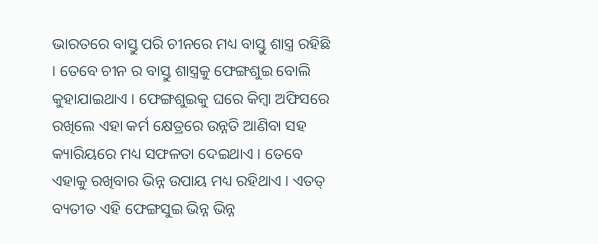ଭାରତରେ ବାସ୍ତୁ ପରି ଚୀନରେ ମଧ୍ୟ ବାସ୍ତୁ ଶାସ୍ତ୍ର ରହିଛି । ତେବେ ଚୀନ ର ବାସ୍ତୁ ଶାସ୍ତ୍ରକୁ ଫେଙ୍ଗଶୁଇ ବୋଲି କୁହାଯାଇଥାଏ । ଫେଙ୍ଗଶୁଇକୁ ଘରେ କିମ୍ବା ଅଫିସରେ ରଖିଲେ ଏହା କର୍ମ କ୍ଷେତ୍ରରେ ଉନ୍ନତି ଆଣିବା ସହ କ୍ୟାରିୟରେ ମଧ୍ୟ ସଫଳତା ଦେଇଥାଏ । ତେବେ ଏହାକୁ ରଖିବାର ଭିନ୍ନ ଉପାୟ ମଧ୍ୟ ରହିଥାଏ । ଏତତ୍ ବ୍ୟତୀତ ଏହି ଫେଙ୍ଗସୁଇ ଭିନ୍ନ ଭିନ୍ନ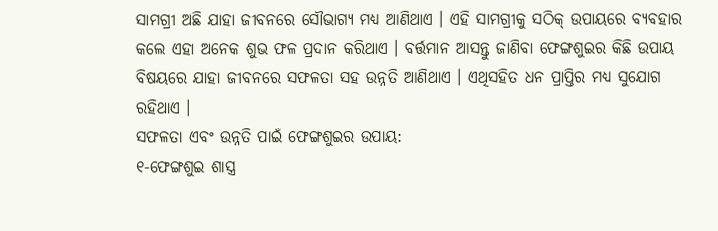ସାମଗ୍ରୀ ଅଛି ଯାହା ଜୀବନରେ ସୌଭାଗ୍ୟ ମଧ୍ୟ ଆଣିଥାଏ । ଏହି ସାମଗ୍ରୀକୁ ସଠିକ୍ ଉପାୟରେ ବ୍ୟବହାର କଲେ ଏହା ଅନେକ ଶୁଭ ଫଳ ପ୍ରଦାନ କରିଥାଏ । ବର୍ତ୍ତମାନ ଆସନ୍ତୁ ଜାଣିବା ଫେଙ୍ଗଶୁଇର କିଛି ଉପାୟ ବିଷୟରେ ଯାହା ଜୀବନରେ ସଫଳତା ସହ ଉନ୍ନତି ଆଣିଥାଏ । ଏଥିସହିତ ଧନ ପ୍ରାପ୍ତିର ମଧ୍ୟ ସୁଯୋଗ ରହିଥାଏ ।
ସଫଳତା ଏବଂ ଉନ୍ନତି ପାଇଁ ଫେଙ୍ଗଶୁଇର ଉପାୟ:
୧-ଫେଙ୍ଗଶୁଇ ଶାସ୍ତ୍ର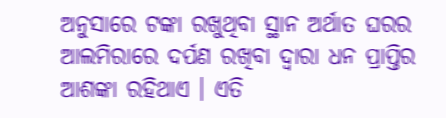ଅନୁସାରେ ଟଙ୍କା ରଖୁଥିବା ସ୍ଥାନ ଅର୍ଥାତ ଘରର ଆଲମିରାରେ ଦର୍ପଣ ରଖିବା ଦ୍ୱାରା ଧନ ପ୍ରାପ୍ତିର ଆଶଙ୍କା ରହିଥାଏ । ଏତି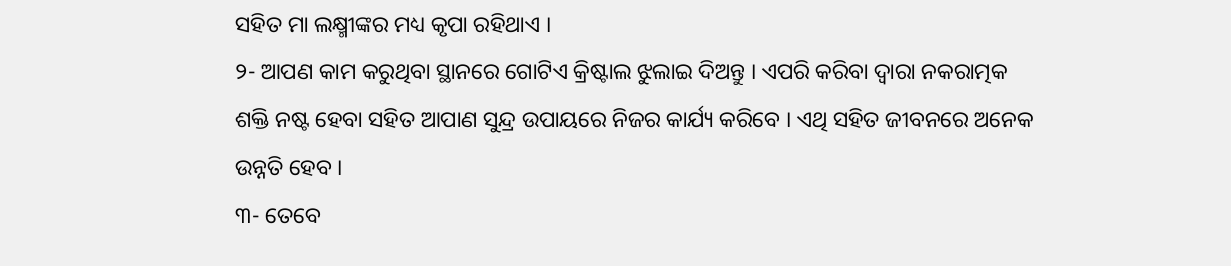ସହିତ ମା ଲକ୍ଷ୍ମୀଙ୍କର ମଧ୍ୟ କୃପା ରହିଥାଏ ।
୨- ଆପଣ କାମ କରୁଥିବା ସ୍ଥାନରେ ଗୋଟିଏ କ୍ରିଷ୍ଟାଲ ଝୁଲାଇ ଦିଅନ୍ତୁ । ଏପରି କରିବା ଦ୍ୱାରା ନକରାତ୍ମକ ଶକ୍ତି ନଷ୍ଟ ହେବା ସହିତ ଆପାଣ ସୁନ୍ଦ୍ର ଉପାୟରେ ନିଜର କାର୍ଯ୍ୟ କରିବେ । ଏଥି ସହିତ ଜୀବନରେ ଅନେକ ଉନ୍ନତି ହେବ ।
୩- ତେବେ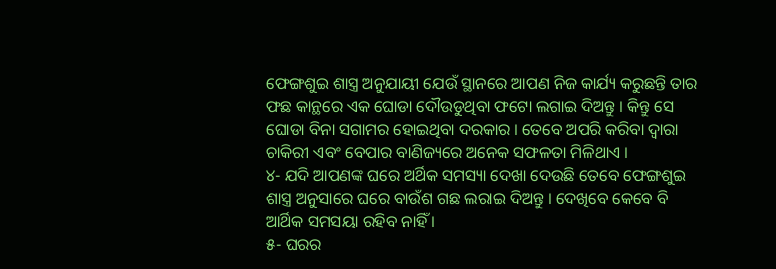ଫେଙ୍ଗଶୁଇ ଶାସ୍ତ୍ର ଅନୁଯାୟୀ ଯେଉଁ ସ୍ଥାନରେ ଆପଣ ନିଜ କାର୍ଯ୍ୟ କରୁଛନ୍ତି ତାର ଫଛ କାନ୍ଥରେ ଏକ ଘୋଡା ଦୌଉଡୁଥିବା ଫଟୋ ଲଗାଇ ଦିଅନ୍ତୁ । କିନ୍ତୁ ସେ ଘୋଡା ବିନା ସଗାମର ହୋଇଥିବା ଦରକାର । ତେବେ ଅପରି କରିବା ଦ୍ୱାରା ଚାକିରୀ ଏବଂ ବେପାର ବାଣିଜ୍ୟରେ ଅନେକ ସଫଳତା ମିଳିଥାଏ ।
୪- ଯଦି ଆପଣଙ୍କ ଘରେ ଅର୍ଥିକ ସମସ୍ୟା ଦେଖା ଦେଉଛି ତେବେ ଫେଙ୍ଗଶୁଇ ଶାସ୍ତ୍ର ଅନୁସାରେ ଘରେ ବାଉଁଶ ଗଛ ଲରାଇ ଦିଅନ୍ତୁ । ଦେଖିବେ କେବେ ବି ଆର୍ଥିକ ସମସୟା ରହିବ ନାହିଁ ।
୫- ଘରର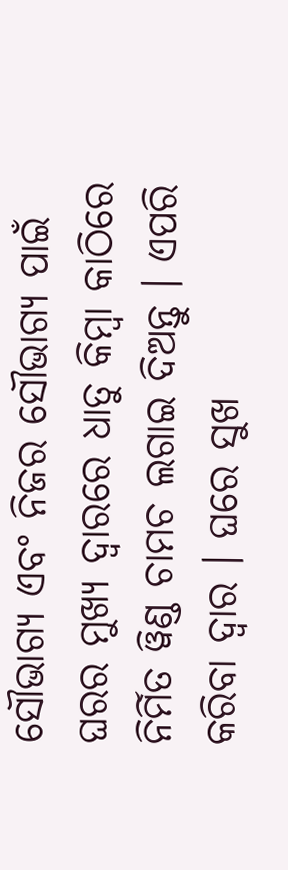ସୌଭାଗ୍ୟ ଏବଂ ନିଜର ସୌଭାଗ୍ୟ ପାଇଁ ଘରର ମୁଖ୍ୟ ଦ୍ୱାରରେ ଧାତୁ କିମ୍ବା କାଠିରେ ନିର୍ମିତ ୱିଣ୍ଡ ଚାମଚ ଲଗାଇ ଦିଅନ୍ତୁ । ଏପରି କରିବା ଦ୍ୱାର । ଘରେ ସୁଖ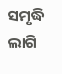ସମୃଦ୍ଧି ଲାଗି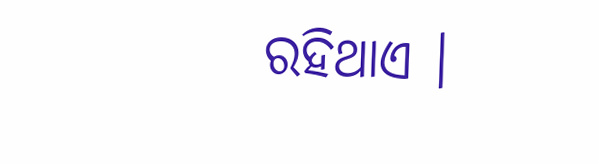ରହିଥାଏ ।